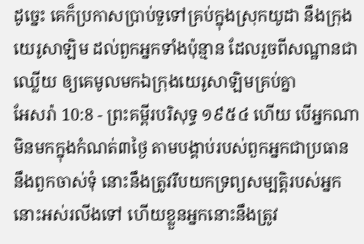ដូច្នេះ គេក៏ប្រកាសប្រាប់ទួទៅគ្រប់ក្នុងស្រុកយូដា នឹងក្រុងយេរូសាឡិម ដល់ពួកអ្នកទាំងប៉ុន្មាន ដែលរួចពីសណ្ឋានជាឈ្លើយ ឲ្យគេមូលមកឯក្រុងយេរូសាឡិមគ្រប់គ្នា
អែសរ៉ា 10:8 - ព្រះគម្ពីរបរិសុទ្ធ ១៩៥៤ ហើយ បើអ្នកណាមិនមកក្នុងកំណត់៣ថ្ងៃ តាមបង្គាប់របស់ពួកអ្នកជាប្រធាន នឹងពួកចាស់ទុំ នោះនឹងត្រូវរឹបយកទ្រព្យសម្បត្តិរបស់អ្នកនោះអស់រលីងទៅ ហើយខ្លួនអ្នកនោះនឹងត្រូវ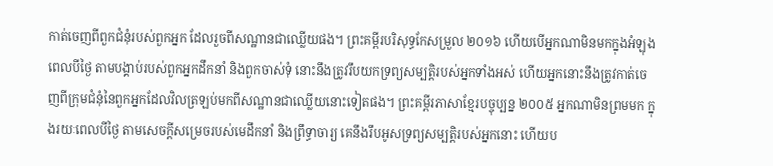កាត់ចេញពីពួកជំនុំរបស់ពួកអ្នក ដែលរួចពីសណ្ឋានជាឈ្លើយផង។ ព្រះគម្ពីរបរិសុទ្ធកែសម្រួល ២០១៦ ហើយបើអ្នកណាមិនមកក្នុងអំឡុងពេលបីថ្ងៃ តាមបង្គាប់របស់ពួកអ្នកដឹកនាំ និងពួកចាស់ទុំ នោះនឹងត្រូវរឹបយកទ្រព្យសម្បត្តិរបស់អ្នកទាំងអស់ ហើយអ្នកនោះនឹងត្រូវកាត់ចេញពីក្រុមជំនុំនៃពួកអ្នកដែលវិលត្រឡប់មកពីសណ្ឋានជាឈ្លើយនោះទៀតផង។ ព្រះគម្ពីរភាសាខ្មែរបច្ចុប្បន្ន ២០០៥ អ្នកណាមិនព្រមមក ក្នុងរយៈពេលបីថ្ងៃ តាមសេចក្ដីសម្រេចរបស់មេដឹកនាំ និងព្រឹទ្ធាចារ្យ គេនឹងរឹបអូសទ្រព្យសម្បត្តិរបស់អ្នកនោះ ហើយប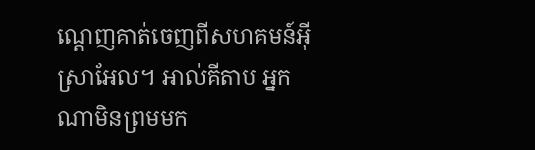ណ្ដេញគាត់ចេញពីសហគមន៍អ៊ីស្រាអែល។ អាល់គីតាប អ្នកណាមិនព្រមមក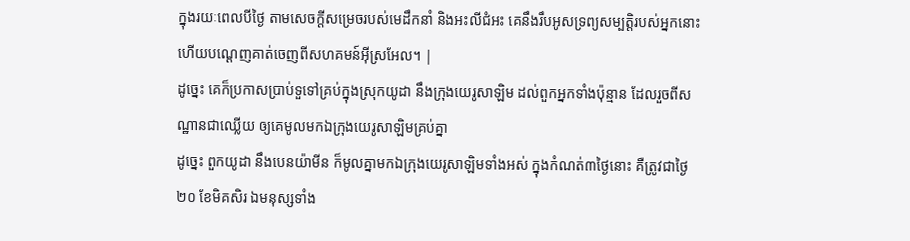ក្នុងរយៈពេលបីថ្ងៃ តាមសេចក្ដីសម្រេចរបស់មេដឹកនាំ និងអះលីជំអះ គេនឹងរឹបអូសទ្រព្យសម្បត្តិរបស់អ្នកនោះ ហើយបណ្ដេញគាត់ចេញពីសហគមន៍អ៊ីស្រអែល។ |
ដូច្នេះ គេក៏ប្រកាសប្រាប់ទួទៅគ្រប់ក្នុងស្រុកយូដា នឹងក្រុងយេរូសាឡិម ដល់ពួកអ្នកទាំងប៉ុន្មាន ដែលរួចពីសណ្ឋានជាឈ្លើយ ឲ្យគេមូលមកឯក្រុងយេរូសាឡិមគ្រប់គ្នា
ដូច្នេះ ពួកយូដា នឹងបេនយ៉ាមីន ក៏មូលគ្នាមកឯក្រុងយេរូសាឡិមទាំងអស់ ក្នុងកំណត់៣ថ្ងៃនោះ គឺត្រូវជាថ្ងៃ២០ ខែមិគសិរ ឯមនុស្សទាំង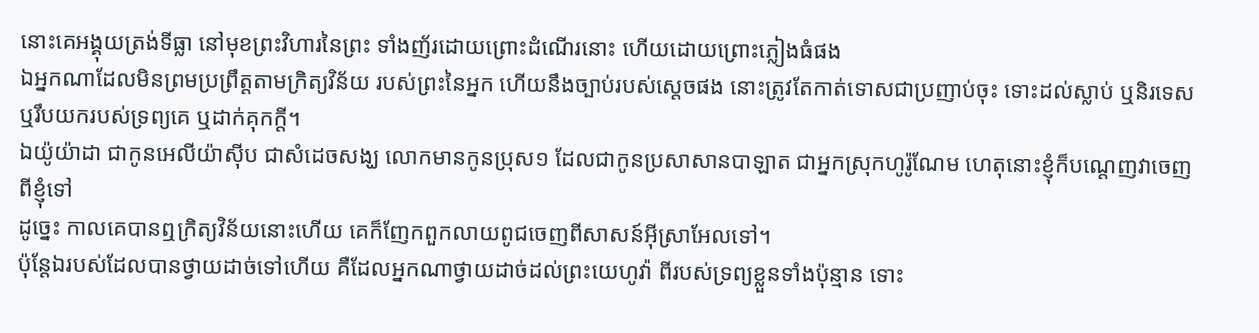នោះគេអង្គុយត្រង់ទីធ្លា នៅមុខព្រះវិហារនៃព្រះ ទាំងញ័រដោយព្រោះដំណើរនោះ ហើយដោយព្រោះភ្លៀងធំផង
ឯអ្នកណាដែលមិនព្រមប្រព្រឹត្តតាមក្រិត្យវិន័យ របស់ព្រះនៃអ្នក ហើយនឹងច្បាប់របស់ស្តេចផង នោះត្រូវតែកាត់ទោសជាប្រញាប់ចុះ ទោះដល់ស្លាប់ ឬនិរទេស ឬរឹបយករបស់ទ្រព្យគេ ឬដាក់គុកក្តី។
ឯយ៉ូយ៉ាដា ជាកូនអេលីយ៉ាស៊ីប ជាសំដេចសង្ឃ លោកមានកូនប្រុស១ ដែលជាកូនប្រសាសានបាឡាត ជាអ្នកស្រុកហូរ៉ូណែម ហេតុនោះខ្ញុំក៏បណ្តេញវាចេញពីខ្ញុំទៅ
ដូច្នេះ កាលគេបានឮក្រិត្យវិន័យនោះហើយ គេក៏ញែកពួកលាយពូជចេញពីសាសន៍អ៊ីស្រាអែលទៅ។
ប៉ុន្តែឯរបស់ដែលបានថ្វាយដាច់ទៅហើយ គឺដែលអ្នកណាថ្វាយដាច់ដល់ព្រះយេហូវ៉ា ពីរបស់ទ្រព្យខ្លួនទាំងប៉ុន្មាន ទោះ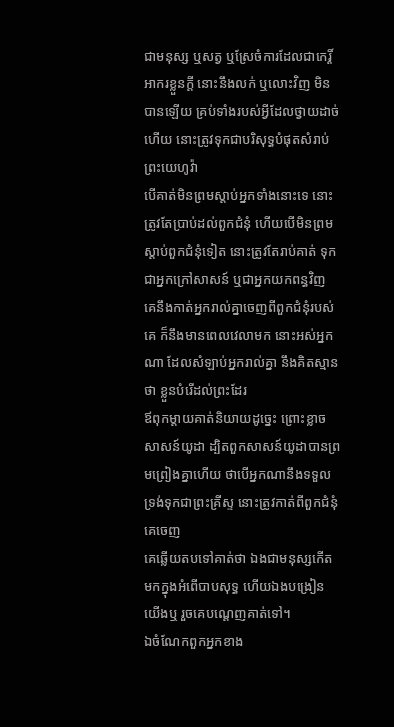ជាមនុស្ស ឬសត្វ ឬស្រែចំការដែលជាកេរ្តិ៍អាករខ្លួនក្តី នោះនឹងលក់ ឬលោះវិញ មិនបានឡើយ គ្រប់ទាំងរបស់អ្វីដែលថ្វាយដាច់ហើយ នោះត្រូវទុកជាបរិសុទ្ធបំផុតសំរាប់ព្រះយេហូវ៉ា
បើគាត់មិនព្រមស្តាប់អ្នកទាំងនោះទេ នោះត្រូវតែប្រាប់ដល់ពួកជំនុំ ហើយបើមិនព្រមស្តាប់ពួកជំនុំទៀត នោះត្រូវតែរាប់គាត់ ទុកជាអ្នកក្រៅសាសន៍ ឬជាអ្នកយកពន្ធវិញ
គេនឹងកាត់អ្នករាល់គ្នាចេញពីពួកជំនុំរបស់គេ ក៏នឹងមានពេលវេលាមក នោះអស់អ្នកណា ដែលសំឡាប់អ្នករាល់គ្នា នឹងគិតស្មានថា ខ្លួនបំរើដល់ព្រះដែរ
ឪពុកម្តាយគាត់និយាយដូច្នេះ ព្រោះខ្លាចសាសន៍យូដា ដ្បិតពួកសាសន៍យូដាបានព្រមព្រៀងគ្នាហើយ ថាបើអ្នកណានឹងទទួលទ្រង់ទុកជាព្រះគ្រីស្ទ នោះត្រូវកាត់ពីពួកជំនុំគេចេញ
គេឆ្លើយតបទៅគាត់ថា ឯងជាមនុស្សកើតមកក្នុងអំពើបាបសុទ្ធ ហើយឯងបង្រៀនយើងឬ រួចគេបណ្តេញគាត់ទៅ។
ឯចំណែកពួកអ្នកខាង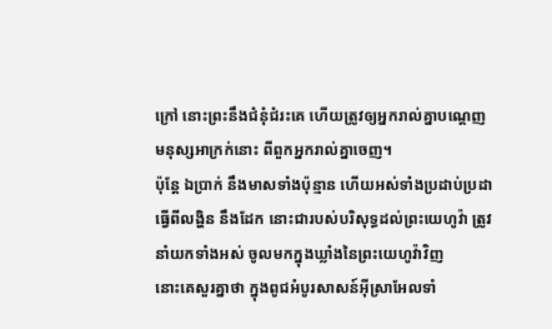ក្រៅ នោះព្រះនឹងជំនុំជំរះគេ ហើយត្រូវឲ្យអ្នករាល់គ្នាបណ្តេញមនុស្សអាក្រក់នោះ ពីពួកអ្នករាល់គ្នាចេញ។
ប៉ុន្តែ ឯប្រាក់ នឹងមាសទាំងប៉ុន្មាន ហើយអស់ទាំងប្រដាប់ប្រដាធ្វើពីលង្ហិន នឹងដែក នោះជារបស់បរិសុទ្ធដល់ព្រះយេហូវ៉ា ត្រូវនាំយកទាំងអស់ ចូលមកក្នុងឃ្លាំងនៃព្រះយេហូវ៉ាវិញ
នោះគេសួរគ្នាថា ក្នុងពូជអំបូរសាសន៍អ៊ីស្រាអែលទាំ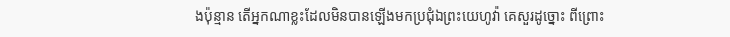ងប៉ុន្មាន តើអ្នកណាខ្លះដែលមិនបានឡើងមកប្រជុំឯព្រះយេហូវ៉ា គេសួរដូច្នោះ ពីព្រោះ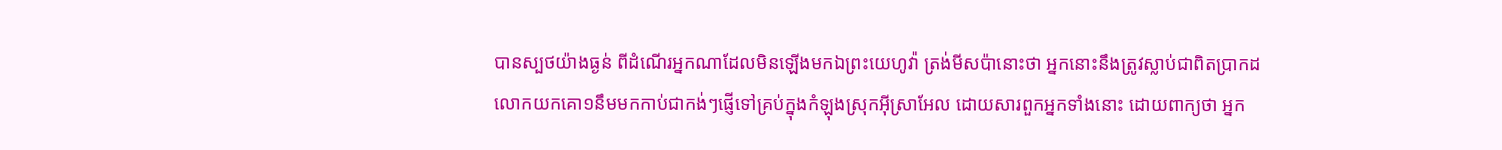បានស្បថយ៉ាងធ្ងន់ ពីដំណើរអ្នកណាដែលមិនឡើងមកឯព្រះយេហូវ៉ា ត្រង់មីសប៉ានោះថា អ្នកនោះនឹងត្រូវស្លាប់ជាពិតប្រាកដ
លោកយកគោ១នឹមមកកាប់ជាកង់ៗផ្ញើទៅគ្រប់ក្នុងកំឡុងស្រុកអ៊ីស្រាអែល ដោយសារពួកអ្នកទាំងនោះ ដោយពាក្យថា អ្នក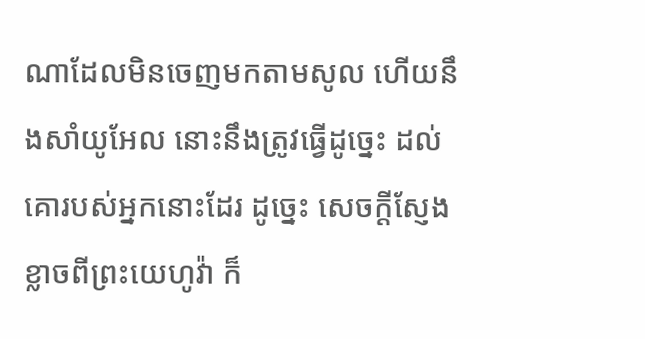ណាដែលមិនចេញមកតាមសូល ហើយនឹងសាំយូអែល នោះនឹងត្រូវធ្វើដូច្នេះ ដល់គោរបស់អ្នកនោះដែរ ដូច្នេះ សេចក្ដីស្ញែងខ្លាចពីព្រះយេហូវ៉ា ក៏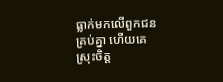ធ្លាក់មកលើពួកជនគ្រប់គ្នា ហើយគេស្រុះចិត្ត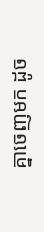គ្នាចេញមក ដូច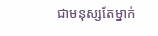ជាមនុស្សតែម្នាក់